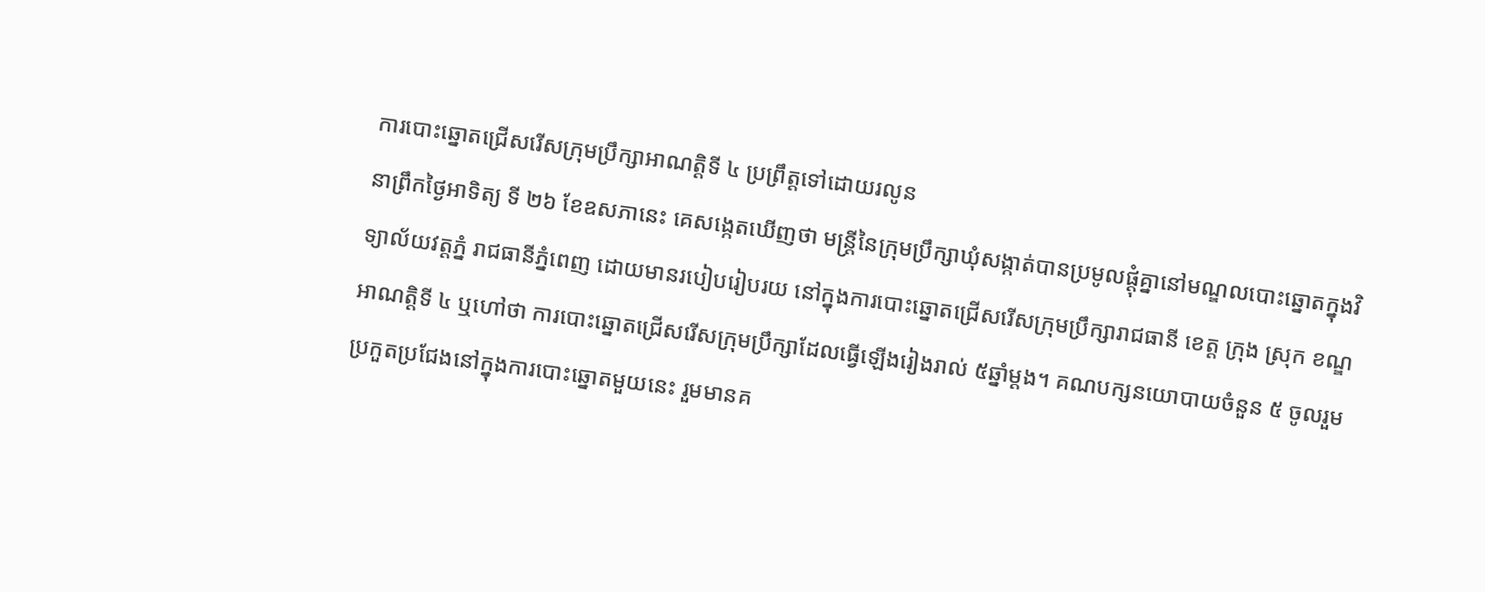ការបោះឆ្នោតជ្រើសរើសក្រុមប្រឹក្សាអាណត្តិទី ៤ ប្រព្រឹត្តទៅដោយរលូន
នាព្រឹកថ្ងៃអាទិត្យ ទី ២៦ ខែឧសភានេះ គេសង្កេតឃើញថា មន្ត្រីនៃក្រុមប្រឹក្សាឃុំសង្កាត់បានប្រមូលផ្តុំគ្នានៅមណ្ឌលបោះឆ្នោតក្នុងវិទ្យាល័យវត្តភ្នំ រាជធានីភ្នំពេញ ដោយមានរបៀបរៀបរយ នៅក្នុងការបោះឆ្នោតជ្រើសរើសក្រុមប្រឹក្សារាជធានី ខេត្ត ក្រុង ស្រុក ខណ្ឌ អាណត្តិទី ៤ ឬហៅថា ការបោះឆ្នោតជ្រើសរើសក្រុមប្រឹក្សាដែលធ្វើឡើងរៀងរាល់ ៥ឆ្នាំម្តង។ គណបក្សនយោបាយចំនួន ៥ ចូលរួមប្រកួតប្រជែងនៅក្នុងការបោះឆ្នោតមួយនេះ រួមមានគ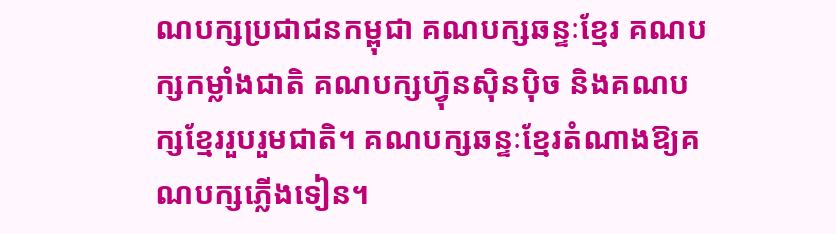ណបក្សប្រជាជនកម្ពុជា គណបក្សឆន្ទៈខ្មែរ គណបក្សកម្លាំងជាតិ គណបក្សហ៊្វុនស៊ិនប៉ិច និងគណបក្សខ្មែររួបរួមជាតិ។ គណបក្សឆន្ទៈខ្មែរតំណាងឱ្យគណបក្សភ្លើងទៀន។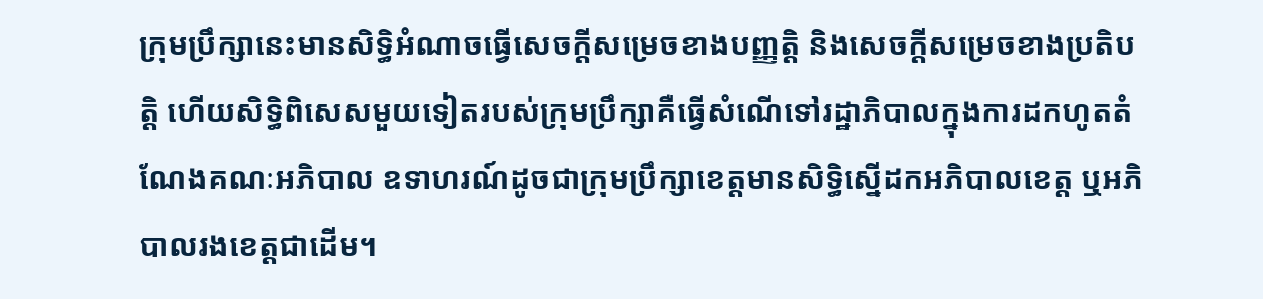ក្រុមប្រឹក្សានេះមានសិទ្ធិអំណាចធ្វើសេចក្តីសម្រេចខាងបញ្ញត្តិ និងសេចក្តីសម្រេចខាងប្រតិបត្តិ ហើយសិទ្ធិពិសេសមួយទៀតរបស់ក្រុមប្រឹក្សាគឺធ្វើសំណើទៅរដ្ឋាភិបាលក្នុងការដកហូតតំណែងគណៈអភិបាល ឧទាហរណ៍ដូចជាក្រុមប្រឹក្សាខេត្តមានសិទ្ធិស្នើដកអភិបាលខេត្ត ឬអភិបាលរងខេត្តជាដើម។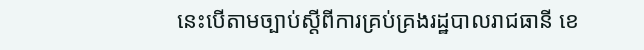នេះបើតាមច្បាប់ស្តីពីការគ្រប់គ្រងរដ្ឋបាលរាជធានី ខេ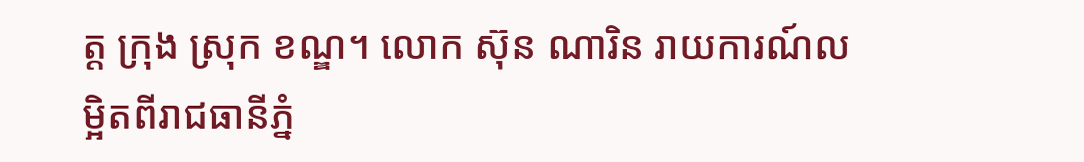ត្ត ក្រុង ស្រុក ខណ្ឌ។ លោក ស៊ុន ណារិន រាយការណ៍លម្អិតពីរាជធានីភ្នំ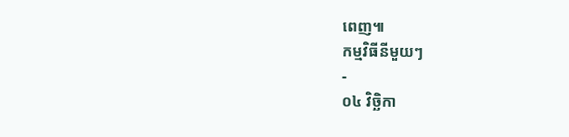ពេញ៕
កម្មវិធីនីមួយៗ
-
០៤ វិច្ឆិកា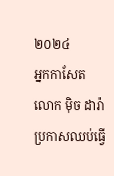២០២៤
អ្នកកាសែត លោក ម៉ិច ដារ៉ា ប្រកាសឈប់ធ្វើ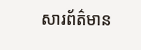សារព័ត៌មាន